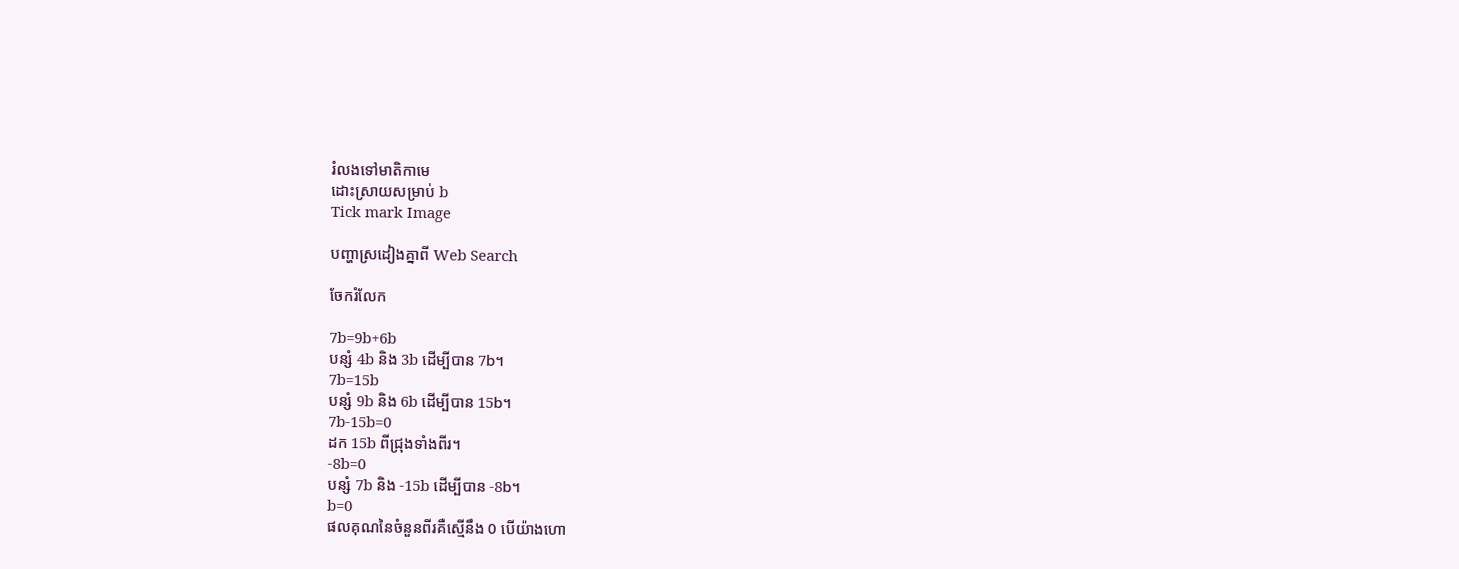រំលងទៅមាតិកាមេ
ដោះស្រាយសម្រាប់ b
Tick mark Image

បញ្ហាស្រដៀងគ្នាពី Web Search

ចែករំលែក

7b=9b+6b
បន្សំ 4b និង 3b ដើម្បីបាន 7b។
7b=15b
បន្សំ 9b និង 6b ដើម្បីបាន 15b។
7b-15b=0
ដក 15b ពីជ្រុងទាំងពីរ។
-8b=0
បន្សំ 7b និង -15b ដើម្បីបាន -8b។
b=0
ផលគុណនៃចំនួនពីរគឺស្មើនឹង 0 បើយ៉ាងហោ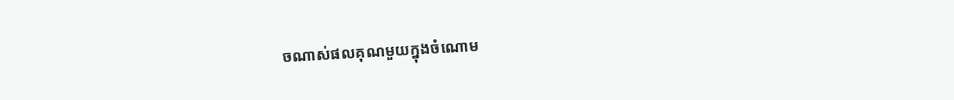ចណាស់ផលគុណមួយក្នុងចំណោម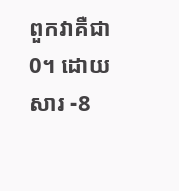ពួកវាគឺជា 0។ ដោយសារ -8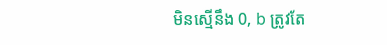មិនស្មើនឹង 0, b ត្រូវតែ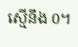ស្មើនឹង 0។